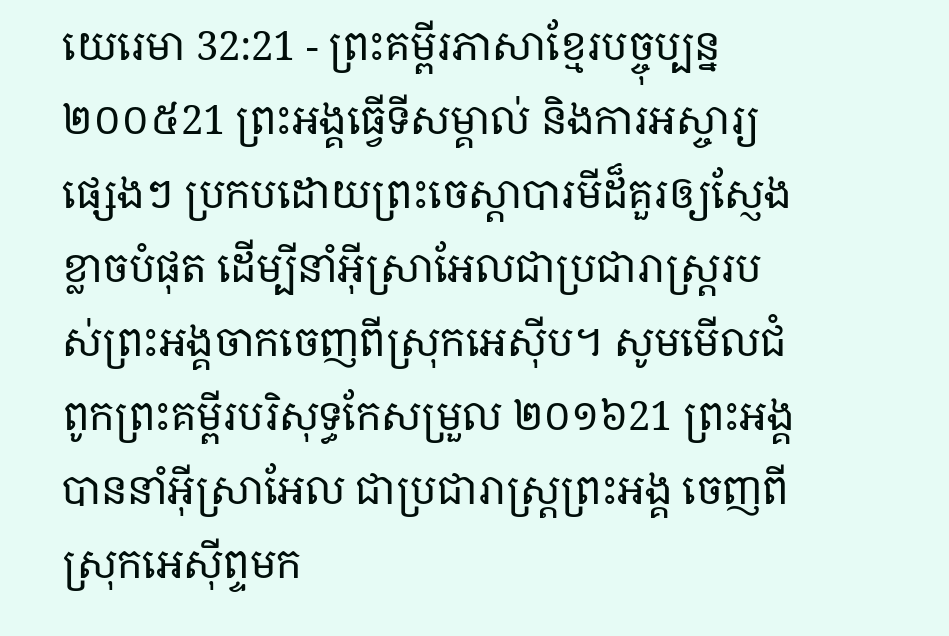យេរេមា 32:21 - ព្រះគម្ពីរភាសាខ្មែរបច្ចុប្បន្ន ២០០៥21 ព្រះអង្គធ្វើទីសម្គាល់ និងការអស្ចារ្យផ្សេងៗ ប្រកបដោយព្រះចេស្ដាបារមីដ៏គួរឲ្យស្ញែងខ្លាចបំផុត ដើម្បីនាំអ៊ីស្រាអែលជាប្រជារាស្ត្ររបស់ព្រះអង្គចាកចេញពីស្រុកអេស៊ីប។ សូមមើលជំពូកព្រះគម្ពីរបរិសុទ្ធកែសម្រួល ២០១៦21 ព្រះអង្គបាននាំអ៊ីស្រាអែល ជាប្រជារាស្ត្រព្រះអង្គ ចេញពីស្រុកអេស៊ីព្ទមក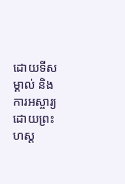ដោយទីសម្គាល់ និងការអស្ចារ្យ ដោយព្រះហស្ត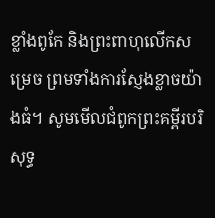ខ្លាំងពូកែ និងព្រះពាហុលើកសម្រេច ព្រមទាំងការស្ញែងខ្លាចយ៉ាងធំ។ សូមមើលជំពូកព្រះគម្ពីរបរិសុទ្ធ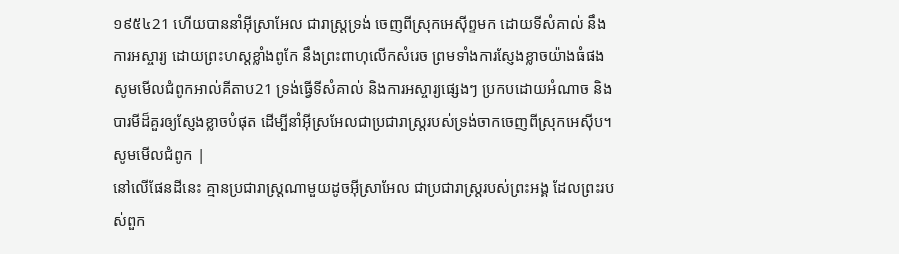១៩៥៤21 ហើយបាននាំអ៊ីស្រាអែល ជារាស្ត្រទ្រង់ ចេញពីស្រុកអេស៊ីព្ទមក ដោយទីសំគាល់ នឹងការអស្ចារ្យ ដោយព្រះហស្តខ្លាំងពូកែ នឹងព្រះពាហុលើកសំរេច ព្រមទាំងការស្ញែងខ្លាចយ៉ាងធំផង សូមមើលជំពូកអាល់គីតាប21 ទ្រង់ធ្វើទីសំគាល់ និងការអស្ចារ្យផ្សេងៗ ប្រកបដោយអំណាច និងបារមីដ៏គួរឲ្យស្ញែងខ្លាចបំផុត ដើម្បីនាំអ៊ីស្រអែលជាប្រជារាស្ត្ររបស់ទ្រង់ចាកចេញពីស្រុកអេស៊ីប។ សូមមើលជំពូក |
នៅលើផែនដីនេះ គ្មានប្រជារាស្ត្រណាមួយដូចអ៊ីស្រាអែល ជាប្រជារាស្ត្ររបស់ព្រះអង្គ ដែលព្រះរបស់ពួក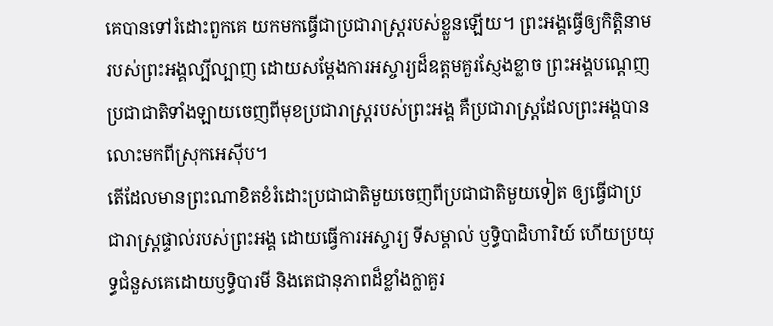គេបានទៅរំដោះពួកគេ យកមកធ្វើជាប្រជារាស្ត្ររបស់ខ្លួនឡើយ។ ព្រះអង្គធ្វើឲ្យកិត្តិនាមរបស់ព្រះអង្គល្បីល្បាញ ដោយសម្តែងការអស្ចារ្យដ៏ឧត្ដមគួរស្ញែងខ្លាច ព្រះអង្គបណ្ដេញប្រជាជាតិទាំងឡាយចេញពីមុខប្រជារាស្ត្ររបស់ព្រះអង្គ គឺប្រជារាស្ត្រដែលព្រះអង្គបានលោះមកពីស្រុកអេស៊ីប។
តើដែលមានព្រះណាខិតខំរំដោះប្រជាជាតិមួយចេញពីប្រជាជាតិមួយទៀត ឲ្យធ្វើជាប្រជារាស្ត្រផ្ទាល់របស់ព្រះអង្គ ដោយធ្វើការអស្ចារ្យ ទីសម្គាល់ ឫទ្ធិបាដិហារិយ៍ ហើយប្រយុទ្ធជំនួសគេដោយឫទ្ធិបារមី និងតេជានុភាពដ៏ខ្លាំងក្លាគួរ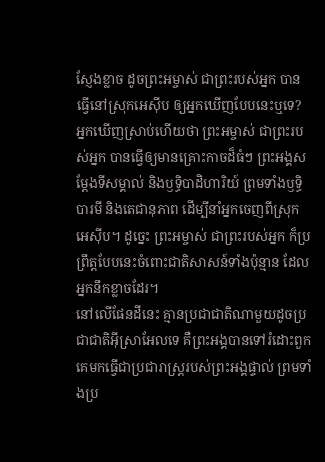ស្ញែងខ្លាច ដូចព្រះអម្ចាស់ ជាព្រះរបស់អ្នក បានធ្វើនៅស្រុកអេស៊ីប ឲ្យអ្នកឃើញបែបនេះឬទេ?
អ្នកឃើញស្រាប់ហើយថា ព្រះអម្ចាស់ ជាព្រះរបស់អ្នក បានធ្វើឲ្យមានគ្រោះកាចដ៏ធំៗ ព្រះអង្គសម្តែងទីសម្គាល់ និងឫទ្ធិបាដិហារិយ៍ ព្រមទាំងឫទ្ធិបារមី និងតេជានុភាព ដើម្បីនាំអ្នកចេញពីស្រុកអេស៊ីប។ ដូច្នេះ ព្រះអម្ចាស់ ជាព្រះរបស់អ្នក ក៏ប្រព្រឹត្តបែបនេះចំពោះជាតិសាសន៍ទាំងប៉ុន្មាន ដែលអ្នកនឹកខ្លាចដែរ។
នៅលើផែនដីនេះ គ្មានប្រជាជាតិណាមួយដូចប្រជាជាតិអ៊ីស្រាអែលទេ គឺព្រះអង្គបានទៅរំដោះពួកគេមកធ្វើជាប្រជារាស្ត្ររបស់ព្រះអង្គផ្ទាល់ ព្រមទាំងប្រ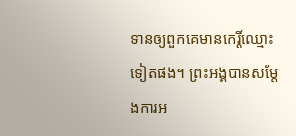ទានឲ្យពួកគេមានកេរ្តិ៍ឈ្មោះ ទៀតផង។ ព្រះអង្គបានសម្តែងការអ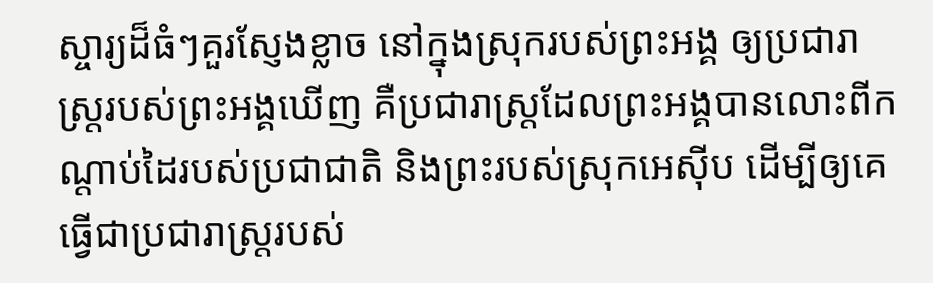ស្ចារ្យដ៏ធំៗគួរស្ញែងខ្លាច នៅក្នុងស្រុករបស់ព្រះអង្គ ឲ្យប្រជារាស្ត្ររបស់ព្រះអង្គឃើញ គឺប្រជារាស្ត្រដែលព្រះអង្គបានលោះពីកណ្ដាប់ដៃរបស់ប្រជាជាតិ និងព្រះរបស់ស្រុកអេស៊ីប ដើម្បីឲ្យគេធ្វើជាប្រជារាស្ត្ររបស់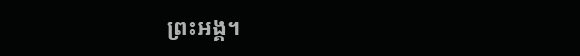ព្រះអង្គ។